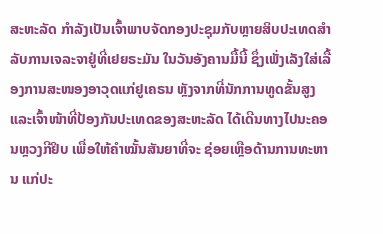ສະຫະລັດ ກຳລັງເປັນເຈົ້າພາບຈັດກອງປະຊຸມກັບຫຼາຍສິບປະເທດສຳລັບການເຈລະຈາຢູ່ທີ່ເຢຍຣະມັນ ໃນວັນອັງຄານມື້ນີ້ ຊຶ່ງເພັ່ງເລັງໃສ່ເລື້ອງການສະໜອງອາວຸດແກ່ຢູເຄຣນ ຫຼັງຈາກທີ່ນັກການທູດຂັ້ນສູງແລະເຈົ້າໜ້າທີ່ປ້ອງກັນປະເທດຂອງສະຫະລັດ ໄດ້ເດີນທາງໄປນະຄອນຫຼວງກີຢິບ ເພື່ອໃຫ້ຄຳໝັ້ນສັນຍາທີ່ຈະ ຊ່ອຍເຫຼືອດ້ານການທະຫານ ແກ່ປະ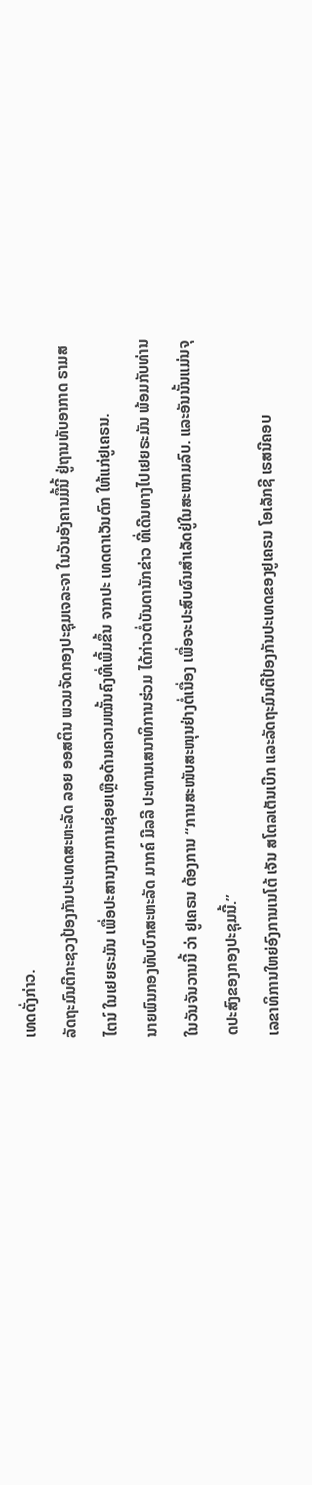ເທດດັ່ງກ່າວ.
ລັດຖະມົນຕີກະຊວງປ້ອງກັນປະເທດສະຫະລັດ ລອຍ ອອສຕິນ ພວມຈັດກອງປະຊຸມເຈລະຈາ ໃນວັນອັງຄານມື້ນີ້ ຢູ່ຖານທັບອາກາດ ຣາມສໄຕນ໌ ໃນເຢຍຣະມັນ ເພື່ອປະສານງານການຊ່ອຍເຫຼືອດ້ານຄວາມໝັ້ນຄົງທີ່ເພີ້ມຂຶ້ນ ຈາກປະ ເທດຕາເວັນຕົກ ໃຫ້ແກ່ຢູເຄຣນ.
ນາຍພົນກອງທັບບົກສະຫະລັດ ມາກຄ໌ ມີລລີ ປະທານເສນາທິການຮ່ວມ ໄດ້ກ່າວຕໍ່ບັນດານັກຂ່າວ ທີ່ເດີນທາງໄປເຢຍຣະມັນ ພ້ອມກັບທ່ານ ໃນວັນຈັນວານນີ້ ວ່າ ຢູເຄຣນ ຕ້ອງການ “ການສະໜັບສະໜຸນຢ່າງຕໍ່ເນື່ອງ ເພື່ອຈະປະສົບຜົນສຳເລັດຢູ່ໃນສະໜາມລົບ. ແລະອັນນັ້ນແມ່ນຈຸດປະສົງຂອງກອງປະຊຸມນີ້.”
ເລຂາທິການໃຫຍ່ອົງການເນໂຕ້ ເຈັນ ສໂຕລເຕັນເບີກ ແລະລັດຖະມົນຕີປ້ອງກັນປະເທດຂອງຢູເຄຣນ ໂອເລັກຊີ ເຣສນີຄອບ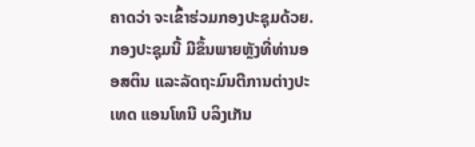ຄາດວ່າ ຈະເຂົ້າຮ່ວມກອງປະຊຸມດ້ວຍ.
ກອງປະຊຸມນີ້ ມີຂຶ້ນພາຍຫຼັງທີ່ທ່ານອອສຕິນ ແລະລັດຖະມົນຕີການຕ່າງປະເທດ ແອນໂທນີ ບລິງເກັນ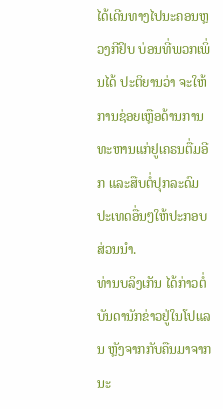ໄດ້ເດີນທາງໄປນະຄອນຫຼວງກີຢິບ ບ່ອນທີ່ພວກເພິ່ນໄດ້ ປະຕິຍານວ່າ ຈະໃຫ້ການຊ່ອຍເຫຼືອດ້ານການທະຫານແກ່ຢູເຄຣນຕື່ມອີກ ແລະສືບຕໍ່ປຸກລະດົມປະເທດອື່ນໆໃຫ້ປະກອບສ່ວນນຳ.
ທ່ານບລິງເກັນ ໄດ້ກ່າວຕໍ່ບັນດານັກຂ່າວຢູ່ໃນໂປແລນ ຫຼັງຈາກກັບຄືນມາຈາກນະ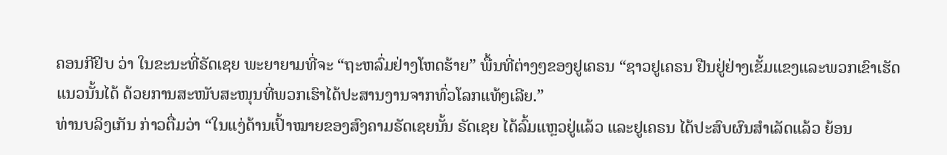ຄອນກີຢິບ ວ່າ ໃນຂະນະທີ່ຣັດເຊຍ ພະຍາຍາມທີ່ຈະ “ຖະຫລົ່ມຢ່າງໂຫດຮ້າຍ” ພື້ນທີ່ຕ່າງໆຂອງຢູເຄຣນ “ຊາວຢູເຄຣນ ຢືນຢູ່ຢ່າງເຂັ້ມແຂງແລະພວກເຂົາເຮັດແນວນັ້ນໄດ້ ດ້ວຍການສະໜັບສະໜຸນທີ່ພວກເຮົາໄດ້ປະສານງານຈາກທົ່ວໂລກແທ້ໆເລີຍ.”
ທ່ານບລິງເກັນ ກ່າວຕື່ມວ່າ “ໃນແງ່ດ້ານເປົ້າໝາຍຂອງສົງຄາມຣັດເຊຍນັ້ນ ຣັດເຊຍ ໄດ້ລົ້ມແຫຼວຢູ່ແລ້ວ ແລະຢູເຄຣນ ໄດ້ປະສົບຜົນສຳເລັດແລ້ວ ຍ້ອນ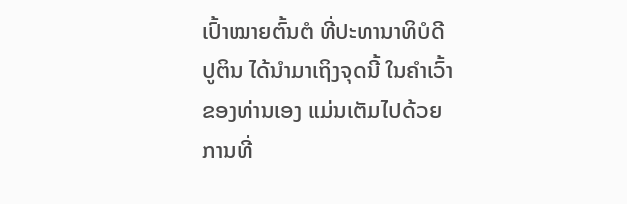ເປົ້າໝາຍຕົ້ນຕໍ ທີ່ປະທານາທິບໍດີ ປູຕິນ ໄດ້ນຳມາເຖິງຈຸດນີ້ ໃນຄຳເວົ້າຂອງທ່ານເອງ ແມ່ນເຕັມໄປດ້ວຍ ການທີ່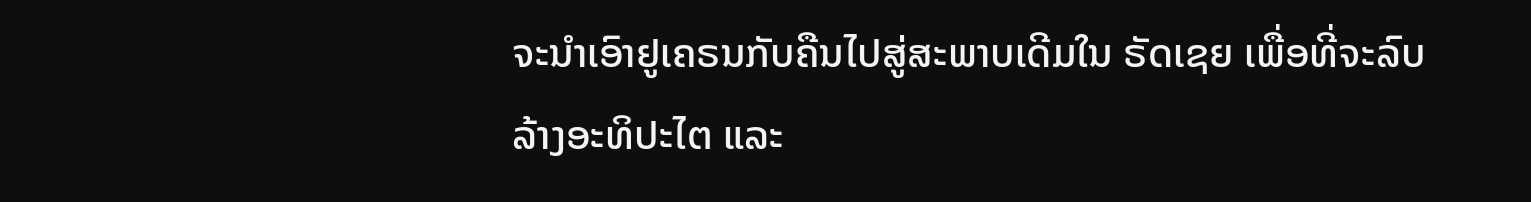ຈະນຳເອົາຢູເຄຣນກັບຄືນໄປສູ່ສະພາບເດີມໃນ ຣັດເຊຍ ເພື່ອທີ່ຈະລົບລ້າງອະທິປະໄຕ ແລະ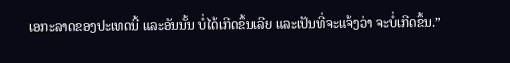ເອກະລາດຂອງປະເທດນີ້ ແລະອັນນັ້ນ ບໍ່ໄດ້ເກີດຂຶ້ນເລີຍ ແລະເປັນທີ່ຈະແຈ້ງວ່າ ຈະບໍ່ເກີດຂຶ້ນ.”